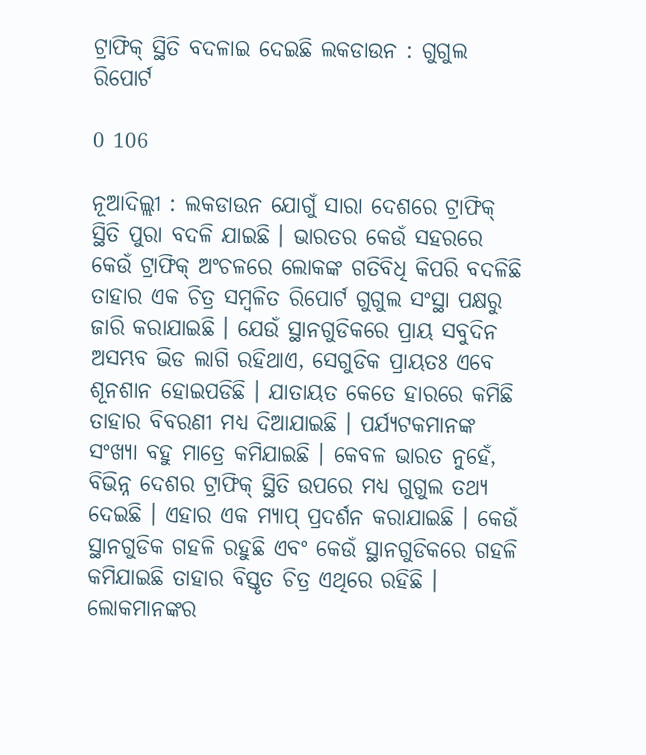ଟ୍ରାଫିକ୍ ସ୍ଥିତି ବଦଳାଇ ଦେଇଛି ଲକଡାଉନ : ଗୁଗୁଲ ରିପୋର୍ଟ

0 106

ନୂଆଦିଲ୍ଲୀ : ଲକଡାଉନ ଯୋଗୁଁ ସାରା ଦେଶରେ ଟ୍ରାଫିକ୍ ସ୍ଥିତି ପୁରା ବଦଳି ଯାଇଛି । ଭାରତର କେଉଁ ସହରରେ କେଉଁ ଟ୍ରାଫିକ୍ ଅଂଚଳରେ ଲୋକଙ୍କ ଗତିବିଧି କିପରି ବଦଳିଛି ତାହାର ଏକ ଚିତ୍ର ସମ୍ବଳିତ ରିପୋର୍ଟ ଗୁଗୁଲ ସଂସ୍ଥା ପକ୍ଷରୁ ଜାରି କରାଯାଇଛି । ଯେଉଁ ସ୍ଥାନଗୁଡିକରେ ପ୍ରାୟ ସବୁଦିନ ଅସମ୍ଭବ ଭିଡ ଲାଗି ରହିଥାଏ, ସେଗୁଡିକ ପ୍ରାୟତଃ ଏବେ ଶୂନଶାନ ହୋଇପଡିଛି । ଯାତାୟତ କେତେ ହାରରେ କମିଛି ତାହାର ବିବରଣୀ ମଧ୍ୟ ଦିଆଯାଇଛି । ପର୍ଯ୍ୟଟକମାନଙ୍କ ସଂଖ୍ୟା ବହୁ ମାତ୍ରେ କମିଯାଇଛି । କେବଳ ଭାରତ ନୁହେଁ, ବିଭିନ୍ନ ଦେଶର ଟ୍ରାଫିକ୍ ସ୍ଥିତି ଉପରେ ମଧ୍ୟ ଗୁଗୁଲ ତଥ୍ୟ ଦେଇଛି । ଏହାର ଏକ ମ୍ୟାପ୍ ପ୍ରଦର୍ଶନ କରାଯାଇଛି । କେଉଁ ସ୍ଥାନଗୁଡିକ ଗହଳି ରହୁଛି ଏବଂ କେଉଁ ସ୍ଥାନଗୁଡିକରେ ଗହଳି କମିଯାଇଛି ତାହାର ବିସ୍ତୃତ ଚିତ୍ର ଏଥିରେ ରହିଛି । ଲୋକମାନଙ୍କର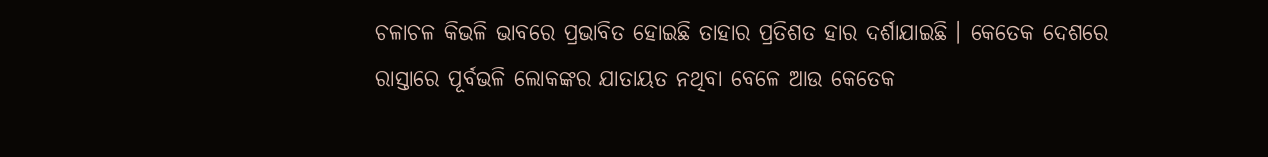ଚଳାଚଳ କିଭଳି ଭାବରେ ପ୍ରଭାବିତ ହୋଇଛି ତାହାର ପ୍ରତିଶତ ହାର ଦର୍ଶାଯାଇଛି । କେତେକ ଦେଶରେ ରାସ୍ତାରେ ପୂର୍ବଭଳି ଲୋକଙ୍କର ଯାତାୟତ ନଥିବା ବେଳେ ଆଉ କେତେକ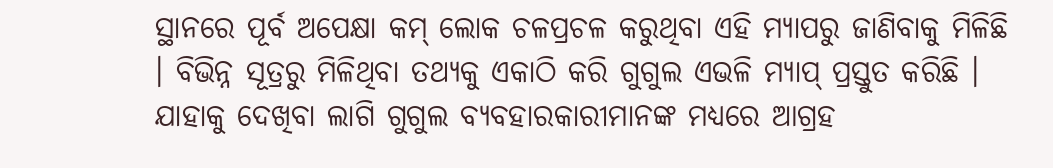ସ୍ଥାନରେ ପୂର୍ବ ଅପେକ୍ଷା କମ୍ ଲୋକ ଚଳପ୍ରଚଳ କରୁଥିବା ଏହି ମ୍ୟାପରୁ ଜାଣିବାକୁ ମିଳିଛି । ବିଭିନ୍ନ ସୂତ୍ରରୁ ମିଳିଥିବା ତଥ୍ୟକୁ ଏକାଠି କରି ଗୁଗୁଲ ଏଭଳି ମ୍ୟାପ୍ ପ୍ରସ୍ତୁତ କରିଛି । ଯାହାକୁ ଦେଖିବା ଲାଗି ଗୁଗୁଲ ବ୍ୟବହାରକାରୀମାନଙ୍କ ମଧ୍ୟରେ ଆଗ୍ରହ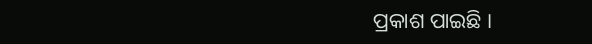ପ୍ରକାଶ ପାଇଛି ।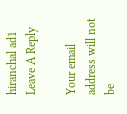hiranchal ad1
Leave A Reply

Your email address will not be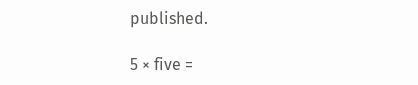published.

5 × five =